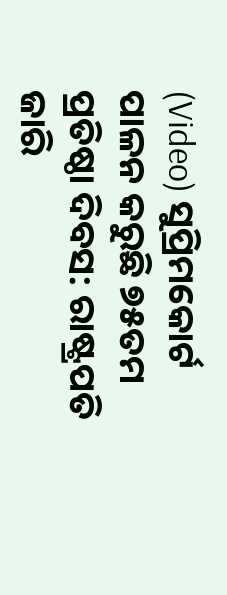(Video) ସୁପ୍ରିମକୋର୍ଟ ପାଳନ କରୁଛି ୭୫ତମ ପ୍ରତିଷ୍ଠା ଦିବସ: ରାଷ୍ଟ୍ରପତି ଜାରି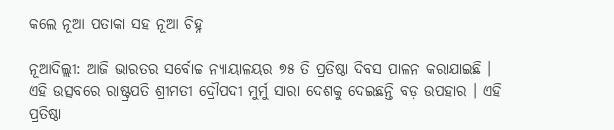କଲେ ନୂଆ ପତାକା ସହ ନୂଆ ଚିହ୍ନ

ନୂଆଦିଲ୍ଲୀ: ଆଜି ଭାରତର ସର୍ବୋଚ୍ଚ ନ୍ୟାୟାଳୟର ୭୫ ତି ପ୍ରତିଷ୍ଠା ଦିବସ ପାଳନ କରାଯାଇଛି । ଏହି ଉତ୍ସବରେ ରାଷ୍ଟ୍ରପତି ଶ୍ରୀମତୀ ଦ୍ରୌପଦୀ ମୁର୍ମୁ ସାରା ଦେଶକୁ ଦେଇଛନ୍ତି ବଡ଼ ଉପହାର । ଏହି ପ୍ରତିଷ୍ଠା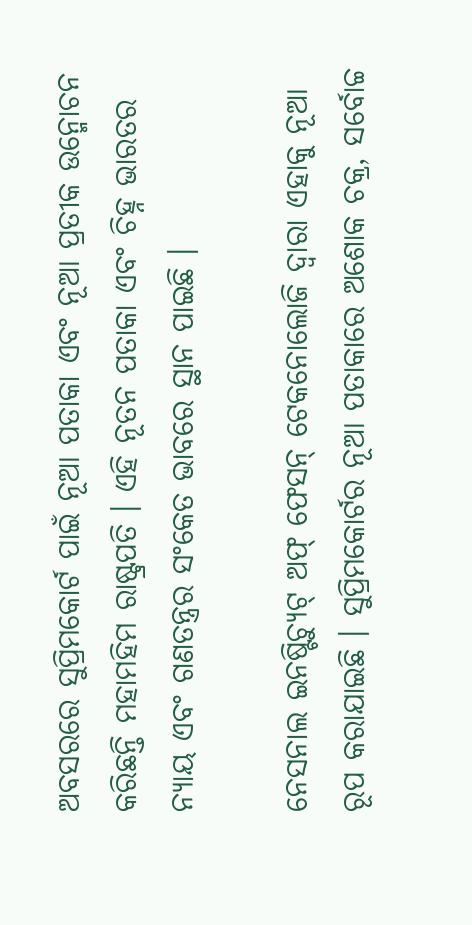ଅବସରରେ ସୁପ୍ରିମକୋର୍ଟ ପାଇଁ ନୂଆ ପତାକା ଏବଂ ନୂଆ ପ୍ରତୀକ ଉନ୍ମୋଚନ କରିଛନ୍ତି ମହାମହିମ ରାଷ୍ଟ୍ରପତି । ଏହି ନୂତନ ପତାକା ଏବଂ ଚିହ୍ନ ଭାରତର ନ୍ୟାୟ ଏବଂ ଗଣତନ୍ତ୍ରର ସଂକେତ ଭାବରେ ସ୍ଥାନ ପାଇଛି ।

ନେସନାଲ ଇନଷ୍ଟିଚ୍ୟୁଟ୍ ଅଫ୍ ଫେସନ୍ ଟେକନୋଲୋଜି ଦ୍ୱାରା ଏହାକୁ ନୂଆ ରୂପ କରାଯାଇଛି । ସୁପ୍ରିମକୋର୍ଟର ନୂଆ ପତାକାରେ ଅଶୋକ ଚକ୍ର, ସର୍ବୋଚ୍ଚ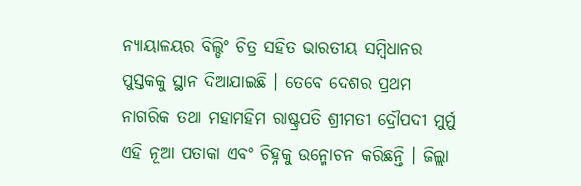ନ୍ୟାୟାଳୟର ବିଲ୍ଡିଂ ଚିତ୍ର ସହିତ ଭାରତୀୟ ସମ୍ବିଧାନର ପୁସ୍ତକକୁ ସ୍ଥାନ ଦିଆଯାଇଛି । ତେବେ ଦେଶର ପ୍ରଥମ ନାଗରିକ ତଥା ମହାମହିମ ରାଷ୍ଟ୍ରପତି ଶ୍ରୀମତୀ ଦ୍ରୌପଦୀ ମୁର୍ମୁ ଏହି ନୂଆ ପତାକା ଏବଂ ଚିହ୍ନକୁ ଉନ୍ମୋଚନ କରିଛନ୍ତି । ଜିଲ୍ଲା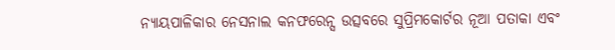ନ୍ୟାୟପାଳିକାର ନେସନାଲ କନଫରେନ୍ସ ଉତ୍ସବରେ ସୁପ୍ରିମକୋର୍ଟର ନୂଆ ପତାକା ଏବଂ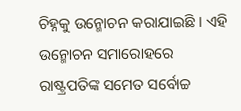ଚିହ୍ନକୁ ଉନ୍ମୋଚନ କରାଯାଇଛି । ଏହି ଉନ୍ମୋଚନ ସମାରୋହରେ ରାଷ୍ଟ୍ରପତିଙ୍କ ସମେତ ସର୍ବୋଚ୍ଚ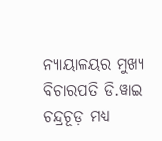ନ୍ୟାୟାଳୟର ମୁଖ୍ୟ ବିଚାରପତି ଡି.ୱାଇ ଚନ୍ଦ୍ରଚୂଡ଼ ମଧ୍ୟ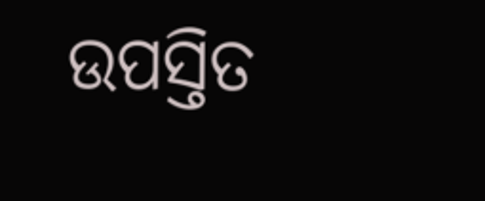ଉପସ୍ତିତ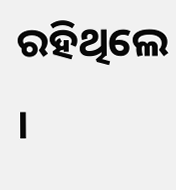ରହିଥିଲେ ।